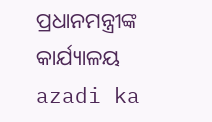ପ୍ରଧାନମନ୍ତ୍ରୀଙ୍କ କାର୍ଯ୍ୟାଳୟ
azadi ka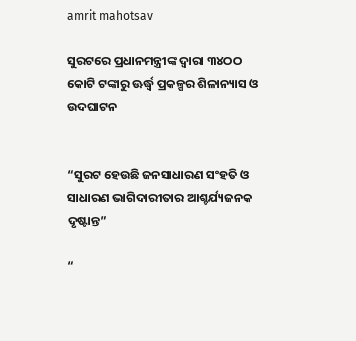amrit mahotsav

ସୁରଟରେ ପ୍ରଧାନମନ୍ତ୍ରୀଙ୍କ ଦ୍ୱାରା ୩୪ଠଠ କୋଟି ଟଙ୍କାରୁ ଊର୍ଦ୍ଧ୍ଵ ପ୍ରକଳ୍ପର ଶିଳାନ୍ୟାସ ଓ ଉଦଘାଟନ


“ସୁରଟ ହେଉଛି ଜନସାଧାରଣ ସଂହତି ଓ ସାଧାରଣ ଭାଗିଦାରୀତାର ଆଶ୍ଚର୍ଯ୍ୟଜନକ ଦୃଷ୍ଟାନ୍ତ”

“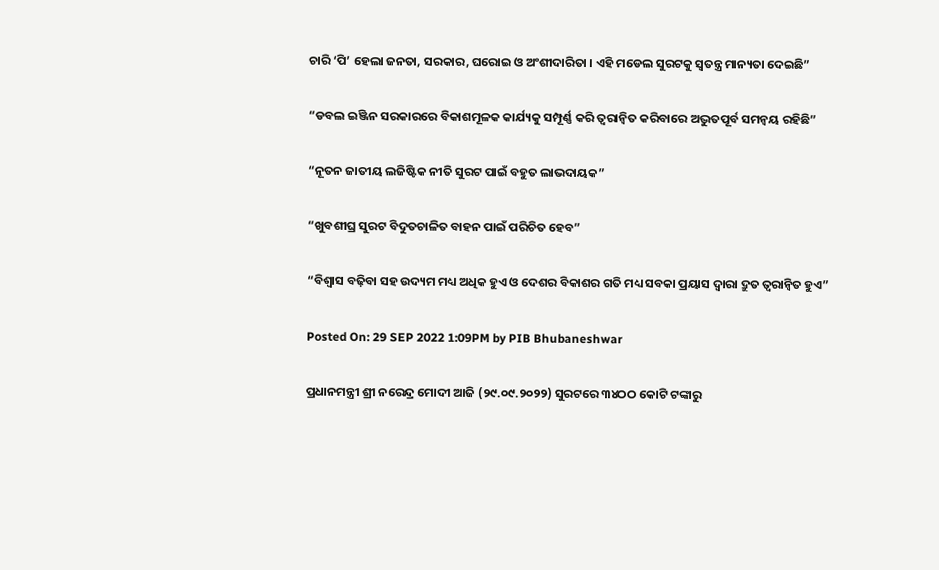ଚାରି ‘ପି’ ହେଲା ଜନତା, ସରକାର, ଘରୋଇ ଓ ଅଂଶୀଦାରିତା । ଏହି ମଡେଲ ସୁରଟକୁ ସ୍ୱତନ୍ତ୍ର ମାନ୍ୟତା ଦେଇଛି”

“ଡବଲ ଇଞ୍ଜିନ ସରକାରରେ ବିକାଶମୂଳକ କାର୍ଯ୍ୟକୁ ସମ୍ପୂର୍ଣ୍ଣ କରି ତ୍ୱରାନ୍ୱିତ କରିବାରେ ଅଦ୍ଭୁତପୂର୍ବ ସମନ୍ୱୟ ରହିଛି”

“ନୂତନ ଜାତୀୟ ଲଜିଷ୍ଟିକ ନୀତି ସୁରଟ ପାଇଁ ବହୁତ ଲାଭଦାୟକ”

“ଖୁବଶୀଘ୍ର ସୁରଟ ବିଦୁତଚାଳିତ ବାହନ ପାଇଁ ପରିଚିତ ହେବ”

“ବିଶ୍ୱାସ ବଢ଼ିବା ସହ ଉଦ୍ୟମ ମଧ୍ୟ ଅଧିକ ହୁଏ ଓ ଦେଶର ବିକାଶର ଗତି ମଧ୍ୟ ସବକା ପ୍ରୟାସ ଦ୍ୱାରା ଦ୍ରୁତ ତ୍ୱରାନ୍ୱିତ ହୁଏ”

Posted On: 29 SEP 2022 1:09PM by PIB Bhubaneshwar

ପ୍ରଧାନମନ୍ତ୍ରୀ ଶ୍ରୀ ନରେନ୍ଦ୍ର ମୋଦୀ ଆଜି (୨୯.୦୯.୨୦୨୨) ସୁରଟରେ ୩୪ଠଠ କୋଟି ଟଙ୍କାରୁ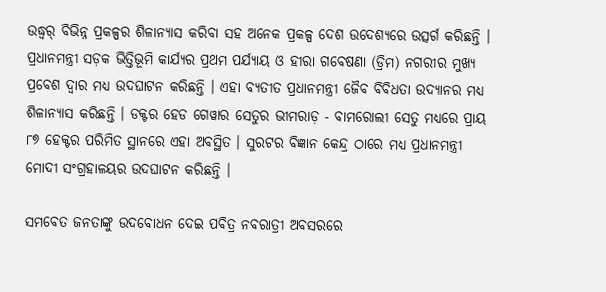ଉଦ୍ଧ୍ୱର୍ ବିଭିନ୍ନ ପ୍ରକଳ୍ପର ଶିଳାନ୍ୟାସ କରିବା ସହ ଅନେକ ପ୍ରକଳ୍ପ ଦେଶ ଉଦେଶ୍ୟରେ ଉତ୍ସର୍ଗ କରିଛନ୍ତି । ପ୍ରଧାନମନ୍ତ୍ରୀ ସଡ଼କ ଭିତ୍ତିଭୂମି କାର୍ଯ୍ୟର ପ୍ରଥମ ପର୍ଯ୍ୟାୟ ଓ ହୀରା ଗବେଷଣା (ଡ୍ରିମ) ନଗରୀର ମୁଖ୍ୟ ପ୍ରବେଶ ଦ୍ୱାର ମଧ୍ୟ ଉଦଘାଟନ କରିଛନ୍ତି । ଏହା ବ୍ୟତୀତ ପ୍ରଧାନମନ୍ତ୍ରୀ ଜୈବ ବିବିଧତା ଉଦ୍ୟାନର ମଧ୍ୟ ଶିଳାନ୍ୟାସ କରିଛନ୍ତି । ଡକ୍ଟର ହେଡ ଗେୱାର ସେତୁର ଭୀମରାଡ଼ - ବାମରୋଲୀ ସେତୁ ମଧ୍ୟରେ ପ୍ରାୟ ୮୭ ହେକ୍ଟର ପରିମିତ ସ୍ଥାନରେ ଏହା ଅବସ୍ଥିତ । ସୁରଟର ବିଜ୍ଞାନ କେନ୍ଦ୍ର ଠାରେ ମଧ୍ୟ ପ୍ରଧାନମନ୍ତ୍ରୀ ମୋଦୀ ସଂଗ୍ରହାଳୟର ଉଦଘାଟନ କରିଛନ୍ତି ।

ସମବେତ ଜନତାଙ୍କୁ ଉଦବୋଧନ ଦେଇ ପବିତ୍ର ନବରାତ୍ରୀ ଅବସରରେ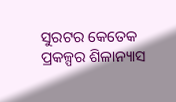ସୁରଟର କେତେକ ପ୍ରକଳ୍ପର ଶିଳାନ୍ୟାସ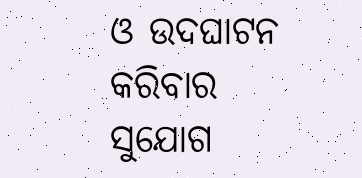ଓ ଉଦଘାଟନ କରିବାର ସୁଯୋଗ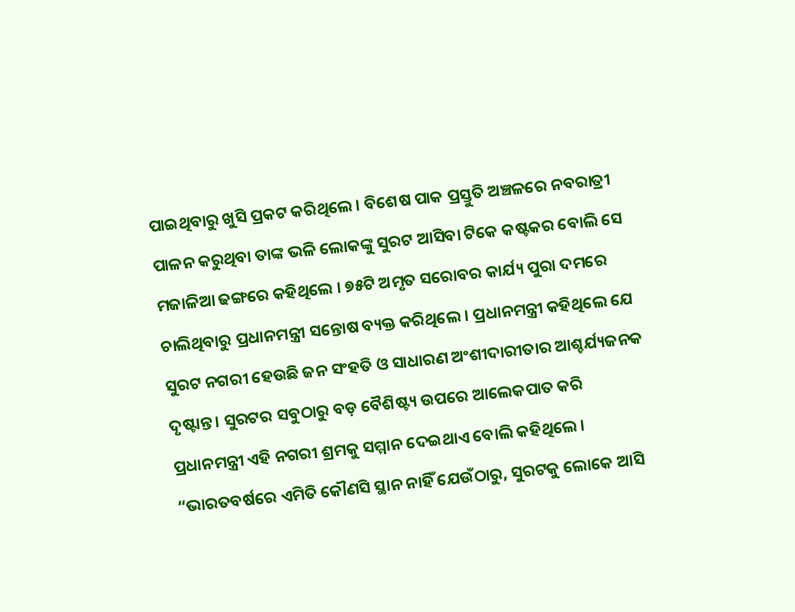ପାଇଥିବାରୁ ଖୁସି ପ୍ରକଟ କରିଥିଲେ । ବିଶେଷ ପାକ ପ୍ରସ୍ତୁତି ଅଞ୍ଚଳରେ ନବରାତ୍ରୀ ପାଳନ କରୁଥିବା ତାଙ୍କ ଭଳି ଲୋକଙ୍କୁ ସୁରଟ ଆସିବା ଟିକେ କଷ୍ଟକର ବୋଲି ସେ ମଜାଳିଆ ଢଙ୍ଗରେ କହିଥିଲେ । ୭୫ଟି ଅମୃତ ସରୋବର କାର୍ଯ୍ୟ ପୁରା ଦମରେ ଚାଲିଥିବାରୁ ପ୍ରଧାନମନ୍ତ୍ରୀ ସନ୍ତୋଷ ବ୍ୟକ୍ତ କରିଥିଲେ । ପ୍ରଧାନମନ୍ତ୍ରୀ କହିଥିଲେ ଯେ ସୁରଟ ନଗରୀ ହେଉଛି ଜନ ସଂହତି ଓ ସାଧାରଣ ଅଂଶୀଦାରୀତାର ଆଶ୍ଚର୍ଯ୍ୟଜନକ ଦୃଷ୍ଟାନ୍ତ । ସୁରଟର ସବୁଠାରୁ ବଡ଼ ବୈଶିଷ୍ଟ୍ୟ ଉପରେ ଆଲେକପାତ କରି ପ୍ରଧାନମନ୍ତ୍ରୀ ଏହି ନଗରୀ ଶ୍ରମକୁ ସମ୍ମାନ ଦେଇଥାଏ ବୋଲି କହିଥିଲେ । “ଭାରତବର୍ଷରେ ଏମିତି କୌଣସି ସ୍ଥାନ ନାହିଁ ଯେଉଁଠାରୁ, ସୁରଟକୁ ଲୋକେ ଆସି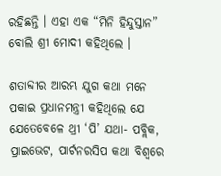ରହିଛନ୍ତି । ଏହା ଏକ “ମିନି ହିନ୍ଦୁସ୍ତାନ” ବୋଲି ଶ୍ରୀ ମୋଦୀ କହିଥିଲେ ।

ଶତାବ୍ଦୀର ଆରମ୍ଭ ଯୁଗ କଥା ମନେ ପକାଇ ପ୍ରଧାନମନ୍ତ୍ରୀ କହିଥିଲେ ଯେ ଯେତେବେଳେ ଥ୍ରୀ ‘ପି’ ଯଥା- ପବ୍ଲିକ, ପ୍ରାଇଭେଟ, ପାର୍ଟନରସିପ କଥା ବିଶ୍ୱରେ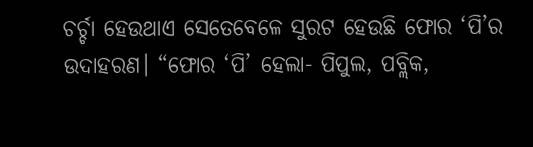ଚର୍ଚ୍ଚା ହେଉଥାଏ ସେତେବେଳେ ସୁରଟ ହେଉଛି ଫୋର ‘ପି’ର ଉଦାହରଣ। “ଫୋର ‘ପି’ ହେଲା- ପିପୁଲ, ପବ୍ଲିକ,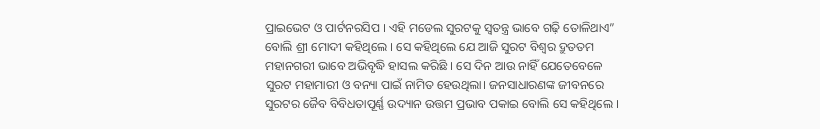ପ୍ରାଇଭେଟ ଓ ପାର୍ଟନରସିପ । ଏହି ମଡେଲ ସୁରଟକୁ ସ୍ୱତନ୍ତ୍ର ଭାବେ ଗଢ଼ି ତୋଳିଥାଏ” ବୋଲି ଶ୍ରୀ ମୋଦୀ କହିଥିଲେ । ସେ କହିଥିଲେ ଯେ ଆଜି ସୁରଟ ବିଶ୍ୱର ଦ୍ରୁତତମ ମହାନଗରୀ ଭାବେ ଅଭିବୃଦ୍ଧି ହାସଲ କରିଛି । ସେ ଦିନ ଆଉ ନାହିଁ ଯେତେବେଳେ ସୁରଟ ମହାମାରୀ ଓ ବନ୍ୟା ପାଇଁ ନାମିତ ହେଉଥିଲା। ଜନସାଧାରଣଙ୍କ ଜୀବନରେ ସୁରଟର ଜୈବ ବିବିଧତାପୂର୍ଣ୍ଣ ଉଦ୍ୟାନ ଉତ୍ତମ ପ୍ରଭାବ ପକାଇ ବୋଲି ସେ କହିଥିଲେ ।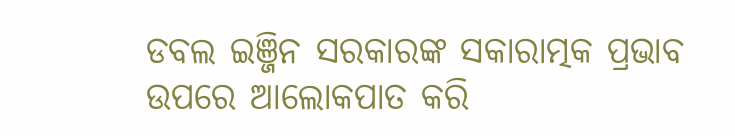ଡବଲ ଇଞ୍ଜିନ ସରକାରଙ୍କ ସକାରାତ୍ମକ ପ୍ରଭାବ ଉପରେ ଆଲୋକପାତ କରି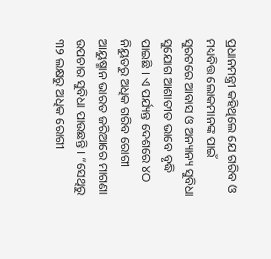ପ୍ରଧାନମନ୍ତ୍ରୀ କହିଥିଲେ ଯେ ଗରିବ ଓ ମଧ୍ୟବିତ୍ତ ଲୋକମାନଙ୍କ ପାଇଁ ସୁରଟରେ ଆବାସ ଓ ଅନ୍ୟାନ୍ୟ ସୁବିଧା ସୁଯୋଗ ଆଶାତୀତ ଭାବେ ବୃଦ୍ଧି ପାଇଛି । ଏ ପର୍ଯ୍ୟନ୍ତ ଦେଶରେ ୪ଠ ନିୟୁତରୁ ଅଧିକ ଗରିବ ରୋଗୀ ଆୟୁଷ୍ମାନ ଭାରତ ଜରିଆରେ ମାଗଣା ଉପଚାର ସୁବିଧା ପାଉଛନ୍ତି । “ସେଥିରୁ ୩୨ ଲକ୍ଷରୁ ଅଧିକ ରୋଗୀ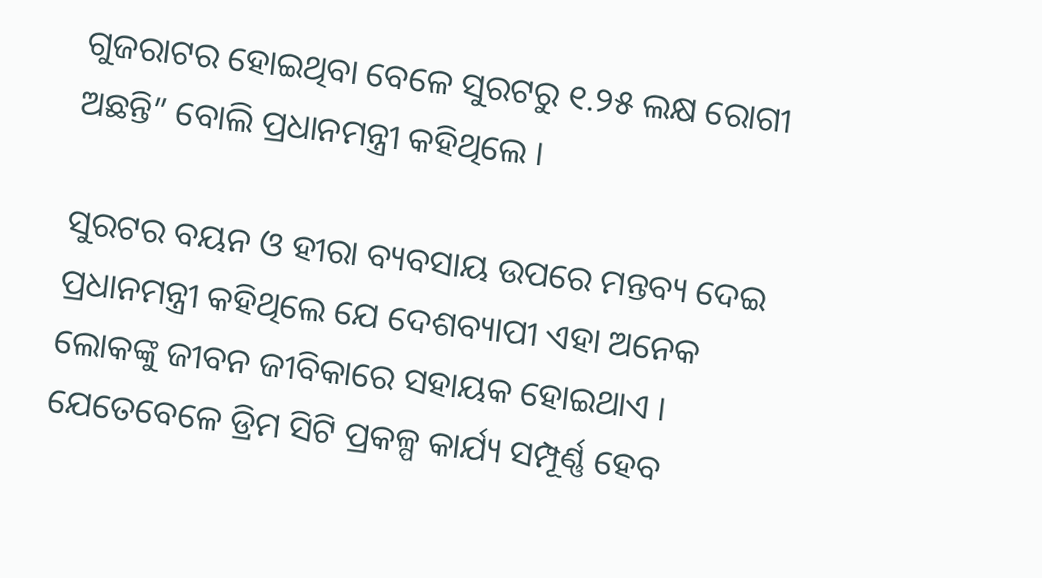ଗୁଜରାଟର ହୋଇଥିବା ବେଳେ ସୁରଟରୁ ୧.୨୫ ଲକ୍ଷ ରୋଗୀ ଅଛନ୍ତି” ବୋଲି ପ୍ରଧାନମନ୍ତ୍ରୀ କହିଥିଲେ ।

ସୁରଟର ବୟନ ଓ ହୀରା ବ୍ୟବସାୟ ଉପରେ ମନ୍ତବ୍ୟ ଦେଇ ପ୍ରଧାନମନ୍ତ୍ରୀ କହିଥିଲେ ଯେ ଦେଶବ୍ୟାପୀ ଏହା ଅନେକ ଲୋକଙ୍କୁ ଜୀବନ ଜୀବିକାରେ ସହାୟକ ହୋଇଥାଏ । ଯେତେବେଳେ ଡ୍ରିମ ସିଟି ପ୍ରକଳ୍ପ କାର୍ଯ୍ୟ ସମ୍ପୂର୍ଣ୍ଣ ହେବ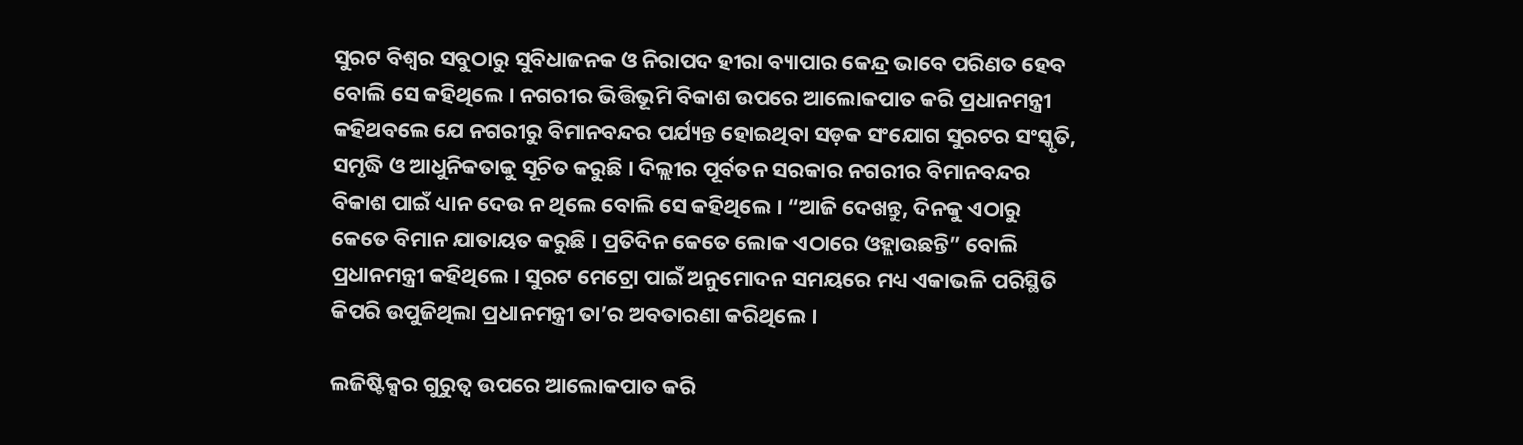ସୁରଟ ବିଶ୍ୱର ସବୁଠାରୁ ସୁବିଧାଜନକ ଓ ନିରାପଦ ହୀରା ବ୍ୟାପାର କେନ୍ଦ୍ର ଭାବେ ପରିଣତ ହେବ ବୋଲି ସେ କହିଥିଲେ । ନଗରୀର ଭିତ୍ତିଭୂମି ବିକାଶ ଉପରେ ଆଲୋକପାତ କରି ପ୍ରଧାନମନ୍ତ୍ରୀ କହିଥବଲେ ଯେ ନଗରୀରୁ ବିମାନବନ୍ଦର ପର୍ଯ୍ୟନ୍ତ ହୋଇଥିବା ସଡ଼କ ସଂଯୋଗ ସୁରଟର ସଂସ୍କୃତି, ସମୃଦ୍ଧି ଓ ଆଧୁନିକତାକୁ ସୂଚିତ କରୁଛି । ଦିଲ୍ଲୀର ପୂର୍ବତନ ସରକାର ନଗରୀର ବିମାନବନ୍ଦର ବିକାଶ ପାଇଁ ଧ୍ୟାନ ଦେଉ ନ ଥିଲେ ବୋଲି ସେ କହିଥିଲେ । “ଆଜି ଦେଖନ୍ତୁ, ଦିନକୁ ଏଠାରୁ କେତେ ବିମାନ ଯାତାୟତ କରୁଛି । ପ୍ରତିଦିନ କେତେ ଲୋକ ଏଠାରେ ଓହ୍ଲାଉଛନ୍ତି” ବୋଲି ପ୍ରଧାନମନ୍ତ୍ରୀ କହିଥିଲେ । ସୁରଟ ମେଟ୍ରୋ ପାଇଁ ଅନୁମୋଦନ ସମୟରେ ମଧ୍ୟ ଏକାଭଳି ପରିସ୍ଥିତି କିପରି ଉପୁଜିଥିଲା ପ୍ରଧାନମନ୍ତ୍ରୀ ତା’ର ଅବତାରଣା କରିଥିଲେ ।

ଲଜିଷ୍ଟିକ୍ସର ଗୁରୁତ୍ୱ ଉପରେ ଆଲୋକପାତ କରି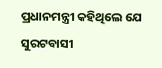ପ୍ରଧାନମନ୍ତ୍ରୀ କହିଥିଲେ ଯେ ସୁରଟବାସୀ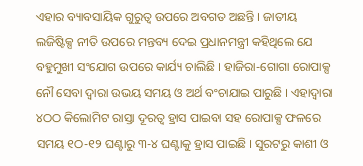ଏହାର ବ୍ୟାବସାୟିକ ଗୁରୁତ୍ୱ ଉପରେ ଅବଗତ ଅଛନ୍ତି । ଜାତୀୟ ଲଜିଷ୍ଟିକ୍ସ ନୀତି ଉପରେ ମନ୍ତବ୍ୟ ଦେଇ ପ୍ରଧାନମନ୍ତ୍ରୀ କହିଥିଲେ ଯେ ବହୁମୁଖୀ ସଂଯୋଗ ଉପରେ କାର୍ଯ୍ୟ ଚାଲିଛି । ହାଜିରା-ଗୋଗା ରୋପାକ୍ସ ନୌ ସେବା ଦ୍ୱାରା ଉଭୟ ସମୟ ଓ ଅର୍ଥ ବଂଚାଯାଇ ପାରୁଛି । ଏହାଦ୍ୱାରା ୪ଠଠ କିଲୋମିଟ ରାସ୍ତା ଦୂରତ୍ୱ ହ୍ରାସ ପାଇବା ସହ ରୋପାକ୍ସ ଫଳରେ ସମୟ ୧ଠ-୧୨ ଘଣ୍ଟାରୁ ୩-୪ ଘଣ୍ଟାକୁ ହ୍ରାସ ପାଇଛି । ସୁରଟରୁ କାଶୀ ଓ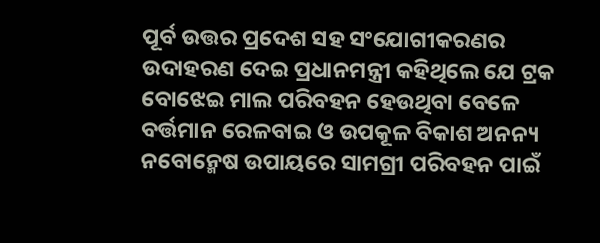ପୂର୍ବ ଉତ୍ତର ପ୍ରଦେଶ ସହ ସଂଯୋଗୀକରଣର ଉଦାହରଣ ଦେଇ ପ୍ରଧାନମନ୍ତ୍ରୀ କହିଥିଲେ ଯେ ଟ୍ରକ ବୋଝେଇ ମାଲ ପରିବହନ ହେଉଥିବା ବେଳେ ବର୍ତ୍ତମାନ ରେଳବାଇ ଓ ଉପକୂଳ ବିକାଶ ଅନନ୍ୟ ନବୋନ୍ମେଷ ଉପାୟରେ ସାମଗ୍ରୀ ପରିବହନ ପାଇଁ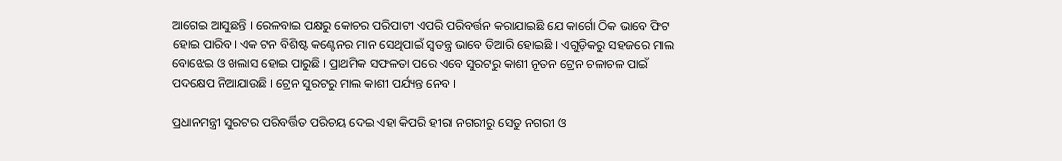ଆଗେଇ ଆସୁଛନ୍ତି । ରେଳବାଇ ପକ୍ଷରୁ କୋଚର ପରିପାଟୀ ଏପରି ପରିବର୍ତ୍ତନ କରାଯାଇଛି ଯେ କାର୍ଗୋ ଠିକ ଭାବେ ଫିଟ ହୋଇ ପାରିବ। ଏକ ଟନ ବିଶିଷ୍ଟ କଣ୍ଟେନର ମାନ ସେଥିପାଇଁ ସ୍ୱତନ୍ତ୍ର ଭାବେ ତିଆରି ହୋଇଛି । ଏଗୁଡ଼ିକରୁ ସହଜରେ ମାଲ ବୋଝେଇ ଓ ଖଲାସ ହୋଇ ପାରୁଛି । ପ୍ରାଥମିକ ସଫଳତା ପରେ ଏବେ ସୁରଟରୁ କାଶୀ ନୂତନ ଟ୍ରେନ ଚଳାଚଳ ପାଇଁ ପଦକ୍ଷେପ ନିଆଯାଉଛି । ଟ୍ରେନ ସୁରଟରୁ ମାଲ କାଶୀ ପର୍ଯ୍ୟନ୍ତ ନେବ ।

ପ୍ରଧାନମନ୍ତ୍ରୀ ସୁରଟର ପରିବର୍ତ୍ତିତ ପରିଚୟ ଦେଇ ଏହା କିପରି ହୀରା ନଗରୀରୁ ସେତୁ ନଗରୀ ଓ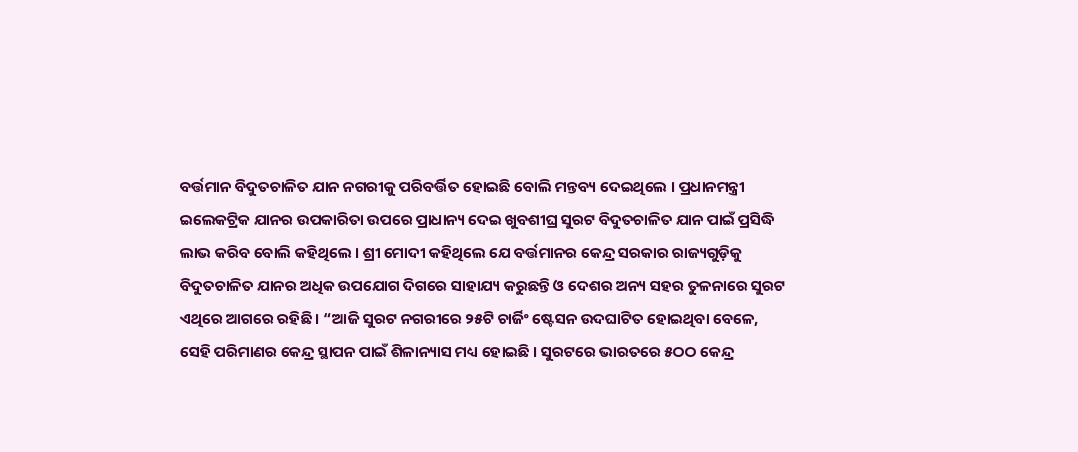ବର୍ତ୍ତମାନ ବିଦୁତଚାଳିତ ଯାନ ନଗରୀକୁ ପରିବର୍ତ୍ତିତ ହୋଇଛି ବୋଲି ମନ୍ତବ୍ୟ ଦେଇଥିଲେ । ପ୍ରଧାନମନ୍ତ୍ରୀ ଇଲେକଟ୍ରିକ ଯାନର ଉପକାରିତା ଉପରେ ପ୍ରାଧାନ୍ୟ ଦେଇ ଖୁବଶୀଘ୍ର ସୁରଟ ବିଦୁତଚାଳିତ ଯାନ ପାଇଁ ପ୍ରସିଦ୍ଧି ଲାଭ କରିବ ବୋଲି କହିଥିଲେ । ଶ୍ରୀ ମୋଦୀ କହିଥିଲେ ଯେ ବର୍ତ୍ତମାନର କେନ୍ଦ୍ର ସରକାର ରାଜ୍ୟଗୁଡ଼ିକୁ ବିଦୁତଚାଳିତ ଯାନର ଅଧିକ ଉପଯୋଗ ଦିଗରେ ସାହାଯ୍ୟ କରୁଛନ୍ତି ଓ ଦେଶର ଅନ୍ୟ ସହର ତୁଳନାରେ ସୁରଟ ଏଥିରେ ଆଗରେ ରହିଛି । “ଆଜି ସୁରଟ ନଗରୀରେ ୨୫ଟି ଚାର୍ଜିଂ ଷ୍ଟେସନ ଉଦଘାଟିତ ହୋଇଥିବା ବେଳେ, ସେହି ପରିମାଣର କେନ୍ଦ୍ର ସ୍ଥାପନ ପାଇଁ ଶିଳାନ୍ୟାସ ମଧ୍ୟ ହୋଇଛି । ସୁରଟରେ ଭାରତରେ ୫ଠଠ କେନ୍ଦ୍ର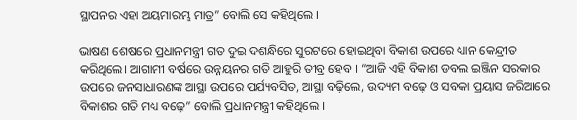ସ୍ଥାପନର ଏହା ଅୟମାରମ୍ଭ ମାତ୍ର” ବୋଲି ସେ କହିଥିଲେ ।

ଭାଷଣ ଶେଷରେ ପ୍ରଧାନମନ୍ତ୍ରୀ ଗତ ଦୁଇ ଦଶନ୍ଧିରେ ସୁରଟରେ ହୋଇଥିବା ବିକାଶ ଉପରେ ଧ୍ୟାନ କେନ୍ଦ୍ରୀତ କରିଥିଲେ। ଆଗାମୀ ବର୍ଷରେ ଉନ୍ନୟନର ଗତି ଆହୁରି ତୀବ୍ର ହେବ । “ଆଜି ଏହି ବିକାଶ ଡବଲ ଇଞ୍ଜିନ ସରକାର ଉପରେ ଜନସାଧାରଣଙ୍କ ଆସ୍ଥା ଉପରେ ପର୍ଯ୍ୟବସିତ, ଆସ୍ଥା ବଢ଼ିଲେ, ଉଦ୍ୟମ ବଢ଼େ ଓ ସବକା ପ୍ରୟାସ ଜରିଆରେ ବିକାଶର ଗତି ମଧ୍ୟ ବଢ଼େ” ବୋଲି ପ୍ରଧାନମନ୍ତ୍ରୀ କହିଥିଲେ ।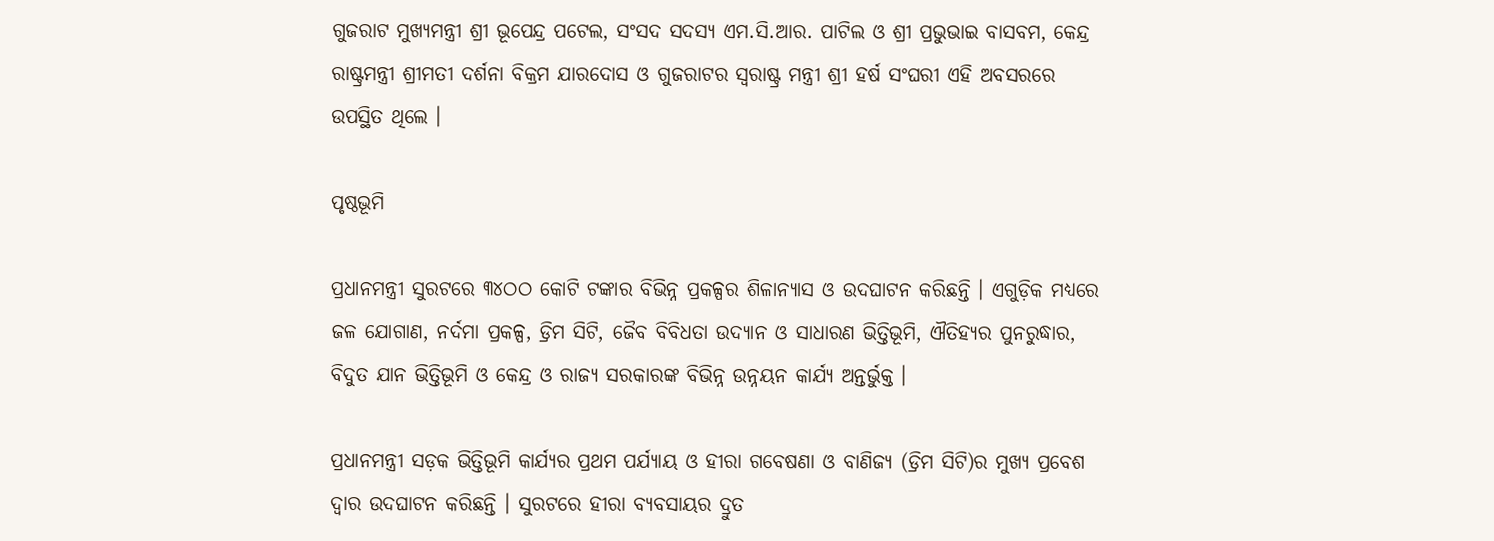ଗୁଜରାଟ ମୁଖ୍ୟମନ୍ତ୍ରୀ ଶ୍ରୀ ଭୂପେନ୍ଦ୍ର ପଟେଲ, ସଂସଦ ସଦସ୍ୟ ଏମ.ସି.ଆର. ପାଟିଲ ଓ ଶ୍ରୀ ପ୍ରଭୁଭାଇ ବାସବମ, କେନ୍ଦ୍ର ରାଷ୍ଟ୍ରମନ୍ତ୍ରୀ ଶ୍ରୀମତୀ ଦର୍ଶନା ବିକ୍ରମ ଯାରଦୋସ ଓ ଗୁଜରାଟର ସ୍ୱରାଷ୍ଟ୍ର ମନ୍ତ୍ରୀ ଶ୍ରୀ ହର୍ଷ ସଂଘରୀ ଏହି ଅବସରରେ ଉପସ୍ଥିତ ଥିଲେ ।

ପୃଷ୍ଠଭୂମି

ପ୍ରଧାନମନ୍ତ୍ରୀ ସୁରଟରେ ୩୪ଠଠ କୋଟି ଟଙ୍କାର ବିଭିନ୍ନ ପ୍ରକଳ୍ପର ଶିଳାନ୍ୟାସ ଓ ଉଦଘାଟନ କରିଛନ୍ତି । ଏଗୁଡ଼ିକ ମଧ୍ୟରେ ଜଳ ଯୋଗାଣ, ନର୍ଦମା ପ୍ରକଳ୍ପ, ଡ୍ରିମ ସିଟି, ଜୈବ ବିବିଧତା ଉଦ୍ୟାନ ଓ ସାଧାରଣ ଭିତ୍ତିଭୂମି, ଐତିହ୍ୟର ପୁନରୁଦ୍ଧାର, ବିଦୁତ ଯାନ ଭିତ୍ତିଭୂମି ଓ କେନ୍ଦ୍ର ଓ ରାଜ୍ୟ ସରକାରଙ୍କ ବିଭିନ୍ନ ଉନ୍ନୟନ କାର୍ଯ୍ୟ ଅନ୍ତର୍ଭୁକ୍ତ ।

ପ୍ରଧାନମନ୍ତ୍ରୀ ସଡ଼କ ଭିତ୍ତିଭୂମି କାର୍ଯ୍ୟର ପ୍ରଥମ ପର୍ଯ୍ୟାୟ ଓ ହୀରା ଗବେଷଣା ଓ ବାଣିଜ୍ୟ (ଡ୍ରିମ ସିଟି)ର ମୁଖ୍ୟ ପ୍ରବେଶ ଦ୍ୱାର ଉଦଘାଟନ କରିଛନ୍ତି । ସୁରଟରେ ହୀରା ବ୍ୟବସାୟର ଦ୍ରୁତ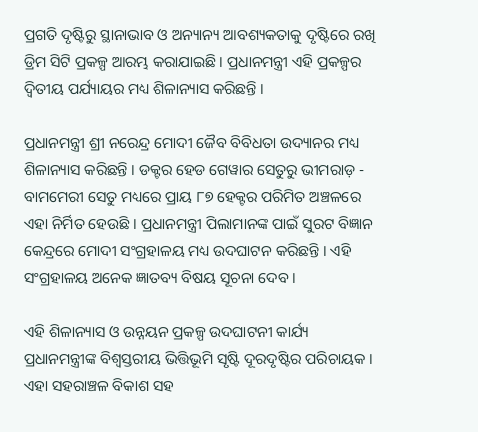ପ୍ରଗତି ଦୃଷ୍ଟିରୁ ସ୍ଥାନାଭାବ ଓ ଅନ୍ୟାନ୍ୟ ଆବଶ୍ୟକତାକୁ ଦୃଷ୍ଟିରେ ରଖି ଡ୍ରିମ ସିଟି ପ୍ରକଳ୍ପ ଆରମ୍ଭ କରାଯାଇଛି । ପ୍ରଧାନମନ୍ତ୍ରୀ ଏହି ପ୍ରକଳ୍ପର ଦ୍ୱିତୀୟ ପର୍ଯ୍ୟାୟର ମଧ୍ୟ ଶିଳାନ୍ୟାସ କରିଛନ୍ତି ।

ପ୍ରଧାନମନ୍ତ୍ରୀ ଶ୍ରୀ ନରେନ୍ଦ୍ର ମୋଦୀ ଜୈବ ବିବିଧତା ଉଦ୍ୟାନର ମଧ୍ୟ ଶିଳାନ୍ୟାସ କରିଛନ୍ତି । ଡକ୍ଟର ହେଡ ଗେୱାର ସେତୁରୁ ଭୀମରାଡ଼ - ବାମମେରୀ ସେତୁ ମଧ୍ୟରେ ପ୍ରାୟ ୮୭ ହେକ୍ଟର ପରିମିତ ଅଞ୍ଚଳରେ ଏହା ନିର୍ମିତ ହେଉଛି । ପ୍ରଧାନମନ୍ତ୍ରୀ ପିଲାମାନଙ୍କ ପାଇଁ ସୁରଟ ବିଜ୍ଞାନ କେନ୍ଦ୍ରରେ ମୋଦୀ ସଂଗ୍ରହାଳୟ ମଧ୍ୟ ଉଦଘାଟନ କରିଛନ୍ତି । ଏହି ସଂଗ୍ରହାଳୟ ଅନେକ ଜ୍ଞାତବ୍ୟ ବିଷୟ ସୂଚନା ଦେବ ।

ଏହି ଶିଳାନ୍ୟାସ ଓ ଉନ୍ନୟନ ପ୍ରକଳ୍ପ ଉଦଘାଟନୀ କାର୍ଯ୍ୟ ପ୍ରଧାନମନ୍ତ୍ରୀଙ୍କ ବିଶ୍ୱସ୍ତରୀୟ ଭିତ୍ତିଭୂମି ସୃଷ୍ଟି ଦୂରଦୃଷ୍ଟିର ପରିଚାୟକ । ଏହା ସହରାଞ୍ଚଳ ବିକାଶ ସହ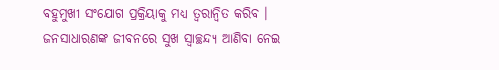ବହୁମୁଖୀ ସଂଯୋଗ ପ୍ରକ୍ରିୟାକୁ ମଧ୍ୟ ତ୍ୱରାନ୍ୱିତ କରିବ । ଜନସାଧାରଣଙ୍କ ଜୀବନରେ ସୁଖ ସ୍ୱାଚ୍ଛନ୍ଦ୍ୟ ଆଣିବା ନେଇ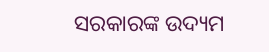ସରକାରଙ୍କ ଉଦ୍ୟମ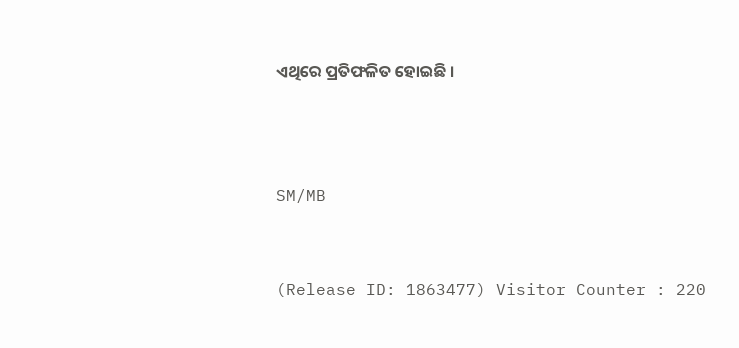ଏଥିରେ ପ୍ରତିଫଳିତ ହୋଇଛି ।



SM/MB


(Release ID: 1863477) Visitor Counter : 220